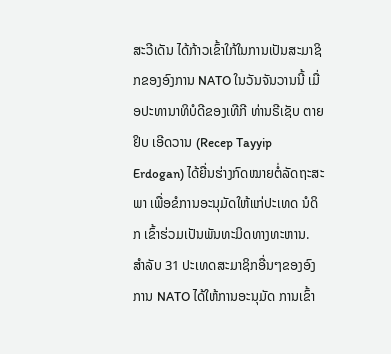ສະວີເດັນ ໄດ້ກ້າວເຂົ້າໃກ້ໃນການເປັນສະມາຊິກຂອງອົງການ NATO ໃນວັນຈັນວານນີ້ ເມື່ອປະທານາທິບໍດີຂອງເທີກີ ທ່ານຣີເຊັບ ຕາຍຢິບ ເອີດວານ (Recep Tayyip Erdogan) ໄດ້ຍື່ນຮ່າງກົດໝາຍຕໍ່ລັດຖະສະພາ ເພື່ອຂໍການອະນຸມັດໃຫ້ແກ່ປະເທດ ນໍດິກ ເຂົ້າຮ່ວມເປັນພັນທະມິດທາງທະຫານ.
ສໍາລັບ 31 ປະເທດສະມາຊິກອື່ນໆຂອງອົງການ NATO ໄດ້ໃຫ້ການອະນຸມັດ ການເຂົ້າ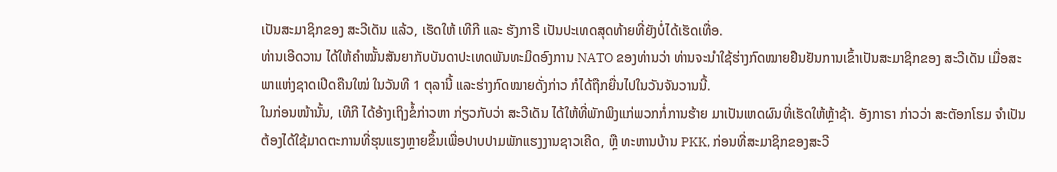ເປັນສະມາຊິກຂອງ ສະວີເດັນ ແລ້ວ, ເຮັດໃຫ້ ເທີກີ ແລະ ຮັງກາຣີ ເປັນປະເທດສຸດທ້າຍທີ່ຍັງບໍ່ໄດ້ເຮັດເທື່ອ.
ທ່ານເອີດວານ ໄດ້ໃຫ້ຄຳໝັ້ນສັນຍາກັບບັນດາປະເທດພັນທະມິດອົງການ NATO ຂອງທ່ານວ່າ ທ່ານຈະນຳໃຊ້ຮ່າງກົດໝາຍຢືນຢັນການເຂົ້າເປັນສະມາຊິກຂອງ ສະວີເດັນ ເມື່ອສະພາແຫ່ງຊາດເປີດຄືນໃໝ່ ໃນວັນທີ 1 ຕຸລານີ້ ແລະຮ່າງກົດໝາຍດັ່ງກ່າວ ກໍໄດ້ຖືກຍື່ນໄປໃນວັນຈັນວານນີ້.
ໃນກ່ອນໜ້ານັ້ນ, ເທີກີ ໄດ້ອ້າງເຖິງຂໍ້ກ່າວຫາ ກ່ຽວກັບວ່າ ສະວີເດັນ ໄດ້ໃຫ້ທີ່ພັກພິງແກ່ພວກກໍ່ການຮ້າຍ ມາເປັນເຫດຜົນທີ່ເຮັດໃຫ້ຫຼ້າຊ້າ. ອັງກາຣາ ກ່າວວ່າ ສະຕັອກໂຮມ ຈໍາເປັນຕ້ອງໄດ້ໃຊ້ມາດຕະການທີ່ຮຸນແຮງຫຼາຍຂຶ້ນເພື່ອປາບປາມພັກແຮງງານຊາວເຄີດ, ຫຼື ທະຫານບ້ານ PKK, ກ່ອນທີ່ສະມາຊິກຂອງສະວີ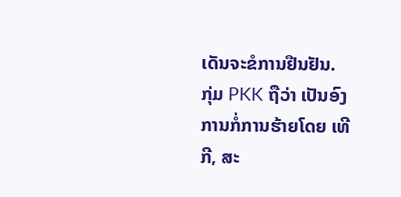ເດັນຈະຂໍການຢືນຢັນ.
ກຸ່ມ PKK ຖືວ່າ ເປັນອົງການກໍ່ການຮ້າຍໂດຍ ເທີກີ, ສະ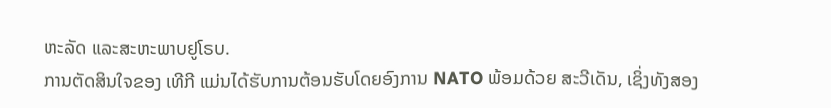ຫະລັດ ແລະສະຫະພາບຢູໂຣບ.
ການຕັດສິນໃຈຂອງ ເທີກີ ແມ່ນໄດ້ຮັບການຕ້ອນຮັບໂດຍອົງການ NATO ພ້ອມດ້ວຍ ສະວີເດັນ, ເຊິ່ງທັງສອງ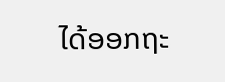ໄດ້ອອກຖະ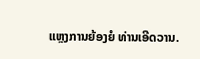ແຫຼງການຍ້ອງຍໍ ທ່ານເອີດວານ.